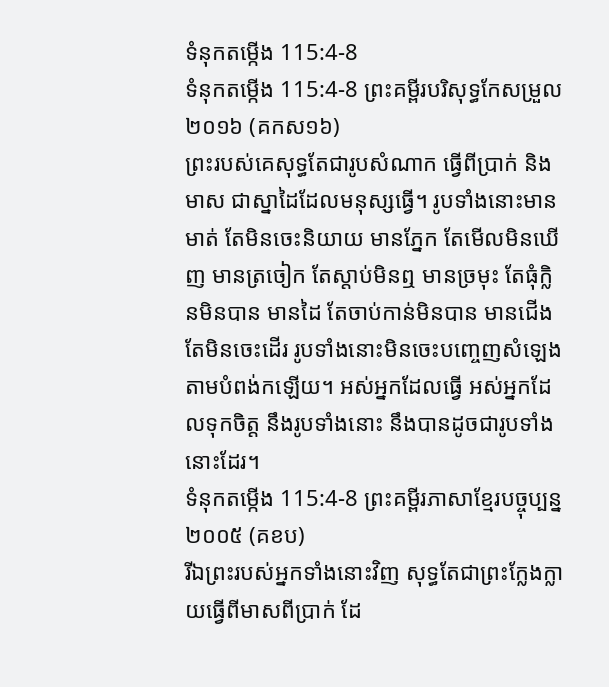ទំនុកតម្កើង 115:4-8
ទំនុកតម្កើង 115:4-8 ព្រះគម្ពីរបរិសុទ្ធកែសម្រួល ២០១៦ (គកស១៦)
ព្រះរបស់គេសុទ្ធតែជារូបសំណាក ធ្វើពីប្រាក់ និងមាស ជាស្នាដៃដែលមនុស្សធ្វើ។ រូបទាំងនោះមានមាត់ តែមិនចេះនិយាយ មានភ្នែក តែមើលមិនឃើញ មានត្រចៀក តែស្តាប់មិនឮ មានច្រមុះ តែធុំក្លិនមិនបាន មានដៃ តែចាប់កាន់មិនបាន មានជើង តែមិនចេះដើរ រូបទាំងនោះមិនចេះបញ្ចេញសំឡេង តាមបំពង់កឡើយ។ អស់អ្នកដែលធ្វើ អស់អ្នកដែលទុកចិត្ត នឹងរូបទាំងនោះ នឹងបានដូចជារូបទាំងនោះដែរ។
ទំនុកតម្កើង 115:4-8 ព្រះគម្ពីរភាសាខ្មែរបច្ចុប្បន្ន ២០០៥ (គខប)
រីឯព្រះរបស់អ្នកទាំងនោះវិញ សុទ្ធតែជាព្រះក្លែងក្លាយធ្វើពីមាសពីប្រាក់ ដែ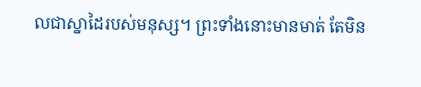លជាស្នាដៃរបស់មនុស្ស។ ព្រះទាំងនោះមានមាត់ តែមិន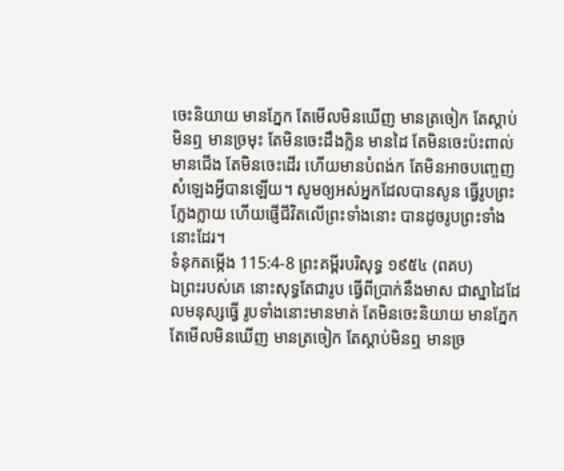ចេះនិយាយ មានភ្នែក តែមើលមិនឃើញ មានត្រចៀក តែស្ដាប់មិនឮ មានច្រមុះ តែមិនចេះដឹងក្លិន មានដៃ តែមិនចេះប៉ះពាល់ មានជើង តែមិនចេះដើរ ហើយមានបំពង់ក តែមិនអាចបញ្ចេញសំឡេងអ្វីបានឡើយ។ សូមឲ្យអស់អ្នកដែលបានសូន ធ្វើរូបព្រះក្លែងក្លាយ ហើយផ្ញើជីវិតលើព្រះទាំងនោះ បានដូចរូបព្រះទាំងនោះដែរ។
ទំនុកតម្កើង 115:4-8 ព្រះគម្ពីរបរិសុទ្ធ ១៩៥៤ (ពគប)
ឯព្រះរបស់គេ នោះសុទ្ធតែជារូប ធ្វើពីប្រាក់នឹងមាស ជាស្នាដៃដែលមនុស្សធ្វើ រូបទាំងនោះមានមាត់ តែមិនចេះនិយាយ មានភ្នែក តែមើលមិនឃើញ មានត្រចៀក តែស្តាប់មិនឮ មានច្រ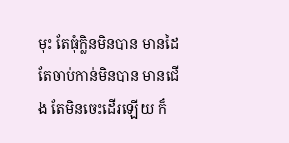មុះ តែធុំក្លិនមិនបាន មានដៃ តែចាប់កាន់មិនបាន មានជើង តែមិនចេះដើរឡើយ ក៏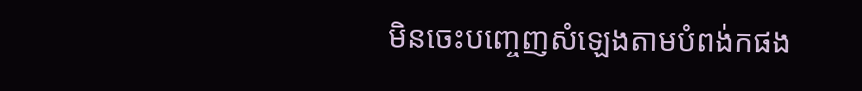មិនចេះបញ្ចេញសំឡេងតាមបំពង់កផង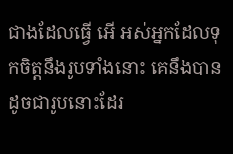ជាងដែលធ្វើ អើ អស់អ្នកដែលទុកចិត្តនឹងរូបទាំងនោះ គេនឹងបានដូចជារូបនោះដែរ